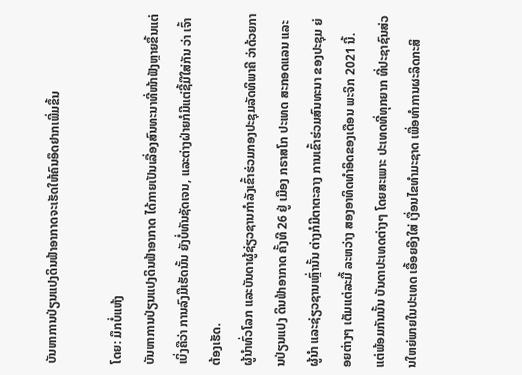ບັນຫາການປ່ຽນແປງດິນຟ້າອາກາດຈະເຮັດໃຫ້ຄົນອຶດຢາກເພີ່ມຂຶ້ນ

ໂດຍ: ມຶກບໍ່ແຫ້ງ
ບັນຫາການປ່ຽນແປງດິນຟ້າອາກາດ ໄດ້ກາຍເປັນເລື່ອງສົນທະນາທີ່ໜ້າຟັງຫຼາຍຂຶ້ນແຕ່ເບິ່ງຄືວ່າ ການລົງມືເຮັດນັ້ນ ຍັງບໍ່ທັນຊັດເຈນ, ແລະຕ່າງຝ່າຍກໍມີແຕ່ຊີ້ມືໃສ່ກັນ ວ່າ ເຈົ້າຕ້ອງເຮັດ.
ຜູ້ນຳທົ່ວໂລກ ແລະບັນດາຜູ້ຊ່ຽວຊານກຳລັງເຂົ້າຮ່ວມກອງປະຊຸມລັດທິພາຄີ ວ່າດ້ວຍການປ່ຽນແປງ ດິນຟ້າອາກາດ ຄັ້ງທີ 26 ຢູ່ ເມືອງ ກຣາສໂກ ປະເທດ ສະກອດແລນ ແລະ ຜູ້ນຳ ແລະຊ່ຽວຊານເຫຼົ່ານັ້ນ ຕ່າງກໍມີຕາຕະລາງ ການເຂົ້າຮ່ວມສົນທະນາ ຂອງປະຊຸມ ຍ່ອຍຕ່າງໆ ເຕັມແຕ່ລະມື້ ລະຫວ່າງ ສອງອາທິດທຳອິດຂອງເດືອນ ພະຈິກ 2021 ນີ້.
ແຕ່ພ້ອມກັນນັ້ນ ບັນດາປະເທດຕ່າງໆ ໂດຍສະເພາະ ປະເທດທີ່ທຸກຍາກ ທີ່ປະຊາຊົນສ່ວນໃຫຍ່ພາຍໃນປະເທດ ເອື້ອຍອີງໃສ່ ເງື່ອນໄຂທຳມະຊາດ ເພື່ອທຳການຜະລິດກະສິ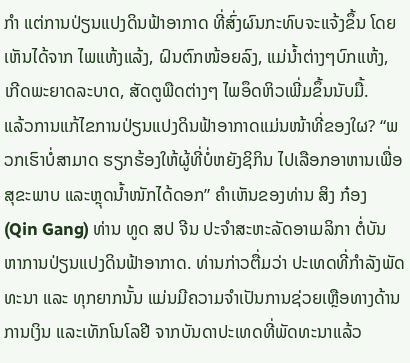ກຳ ແຕ່ການປ່ຽນແປງດິນຟ້າອາກາດ ທີ່ສົ່ງຜົນກະທົບຈະແຈ້ງຂຶ້ນ ໂດຍເຫັນໄດ້ຈາກ ໄພແຫ້ງແລ້ງ, ຝົນຕົກໜ້ອຍລົງ, ແມ່ນໍ້າຕ່າງໆບົກແຫ້ງ, ເກີດພະຍາດລະບາດ, ສັດຕູພືດຕ່າງໆ ໄພອຶດຫິວເພີ່ມຂຶ້ນນັບມື້.
ແລ້ວການແກ້ໄຂການປ່ຽນແປງດິນຟ້າອາກາດແມ່ນໜ້າທີ່ຂອງໃຜ? “ພວກເຮົາບໍ່ສາມາດ ຮຽກຮ້ອງໃຫ້ຜູ້ທີ່ບໍ່ຫຍັງຊິກິນ ໄປເລືອກອາຫານເພື່ອສຸຂະພາບ ແລະຫຼຸດນໍ້າໜັກໄດ້ດອກ” ຄຳເຫັນຂອງທ່ານ ສິງ ກ໋ອງ (Qin Gang) ທ່ານ ທູດ ສປ ຈີນ ປະຈຳສະຫະລັດອາເມລິກາ ຕໍ່ບັນຫາການປ່ຽນແປງດິນຟ້າອາກາດ. ທ່ານກ່າວຕື່ມວ່າ ປະເທດທີ່ກຳລັງພັດທະນາ ແລະ ທຸກຍາກນັ້ນ ແມ່ນມີຄວາມຈຳເປັນການຊ່ວຍເຫຼືອທາງດ້ານການເງິນ ແລະເທັກໂນໂລຢີ ຈາກບັນດາປະເທດທີ່ພັດທະນາແລ້ວ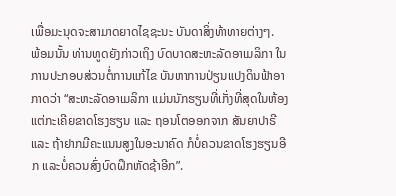ເພື່ອມະນຸດຈະສາມາດຍາດໄຊຊະນະ ບັນດາສິ່ງທ້າທາຍຕ່າງໆ.
ພ້ອມນັ້ນ ທ່ານທູດຍັງກ່າວເຖິງ ບົດບາດສະຫະລັດອາເມລິກາ ໃນການປະກອບສ່ວນຕໍ່ການແກ້ໄຂ ບັນຫາການປ່ຽນແປງດິນຟ້າອາກາດວ່າ “ສະຫະລັດອາເມລິກາ ແມ່ນນັກຮຽນທີ່ເກັ່ງທີ່ສຸດໃນຫ້ອງ ແຕ່ກະເຄີຍຂາດໂຮງຮຽນ ແລະ ຖອນໂຕອອກຈາກ ສັນຍາປາຣີ ແລະ ຖ້າຢາກມີຄະແນນສູງໃນອະນາຄົດ ກໍບໍ່ຄວນຂາດໂຮງຮຽນອີກ ແລະບໍ່ຄວນສົ່ງບົດຝຶກຫັດຊ້າອີກ”.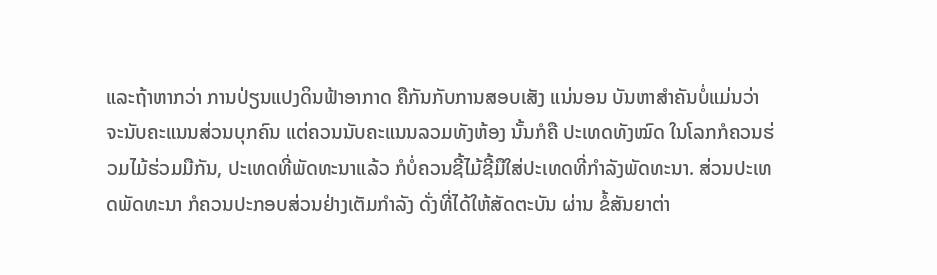ແລະຖ້າຫາກວ່າ ການປ່ຽນແປງດິນຟ້າອາກາດ ຄືກັນກັບການສອບເສັງ ແນ່ນອນ ບັນຫາສຳຄັນບໍ່ແມ່ນວ່າ ຈະນັບຄະແນນສ່ວນບຸກຄົນ ແຕ່ຄວນນັບຄະແນນລວມທັງຫ້ອງ ນັ້ນກໍຄື ປະເທດທັງໝົດ ໃນໂລກກໍຄວນຮ່ວມໄມ້ຮ່ວມມືກັນ, ປະເທດທີ່ພັດທະນາແລ້ວ ກໍບໍ່ຄວນຊີ້ໄມ້ຊີ້ມືໃສ່ປະເທດທີ່ກຳລັງພັດທະນາ. ສ່ວນປະເທດພັດທະນາ ກໍຄວນປະກອບສ່ວນຢ່າງເຕັມກຳລັງ ດັ່ງທີ່ໄດ້ໃຫ້ສັດຕະບັນ ຜ່ານ ຂໍ້ສັນຍາຕ່າ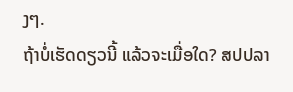ງໆ.
ຖ້າບໍ່ເຮັດດຽວນີ້ ແລ້ວຈະເມື່ອໃດ? ສປປລາ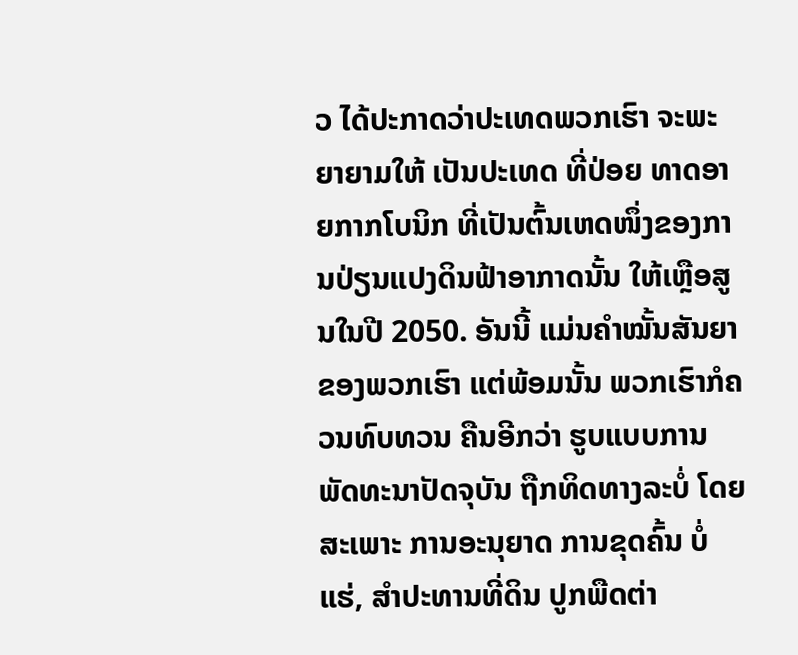ວ ໄດ້ປະກາດວ່າປະເທດພວກເຮົາ ຈະພະຍາຍາມໃຫ້ ເປັນປະເທດ ທີ່ປ່ອຍ ທາດອາຍກາກໂບນິກ ທີ່ເປັນຕົ້ນເຫດໜຶ່ງຂອງການປ່ຽນແປງດິນຟ້າອາກາດນັ້ນ ໃຫ້ເຫຼືອສູນໃນປີ 2050. ອັນນີ້ ແມ່ນຄຳໝັ້ນສັນຍາຂອງພວກເຮົາ ແຕ່ພ້ອມນັ້ນ ພວກເຮົາກໍຄວນທົບທວນ ຄືນອີກວ່າ ຮູບແບບການພັດທະນາປັດຈຸບັນ ຖືກທິດທາງລະບໍ່ ໂດຍສະເພາະ ການອະນຸຍາດ ການຂຸດຄົ້ນ ບໍ່ແຮ່, ສຳປະທານທີ່ດິນ ປູກພືດຕ່າ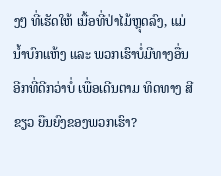ງໆ ທີ່ເຮັດໃຫ້ ເນື້ອທີ່ປ່າໄມ້ຫຼຸດລົງ, ແມ່ນໍ້າບົກແຫ້ງ ແລະ ພວກເຮົາບໍ່ມີທາງອື່ນອີກທີ່ດີກວ່າບໍ່ ເພື່ອເດີນຕາມ ທິດທາງ ສີຂຽວ ຍືນຍົງຂອງພວກເຮົາ?